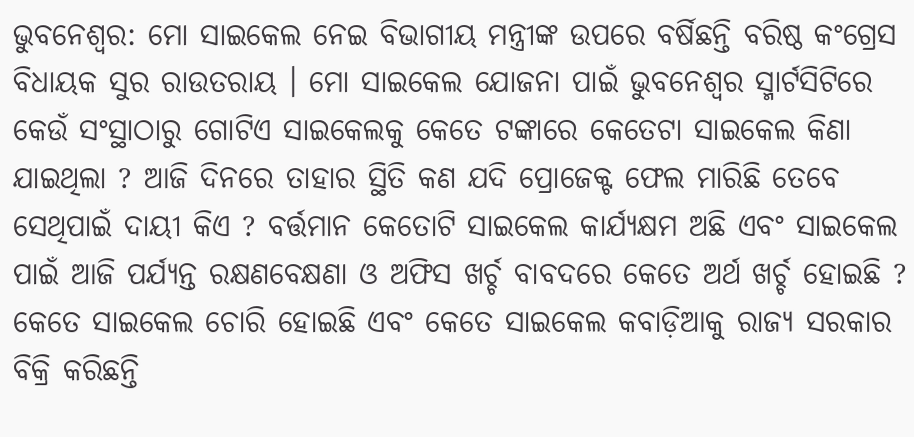ଭୁବନେଶ୍ବର: ମୋ ସାଇକେଲ ନେଇ ବିଭାଗୀୟ ମନ୍ତ୍ରୀଙ୍କ ଉପରେ ବର୍ଷିଛନ୍ତି ବରିଷ୍ଠ କଂଗ୍ରେସ ବିଧାୟକ ସୁର ରାଉତରାୟ । ମୋ ସାଇକେଲ ଯୋଜନା ପାଇଁ ଭୁବନେଶ୍ବର ସ୍ମାର୍ଟସିଟିରେ କେଉଁ ସଂସ୍ଥାଠାରୁ ଗୋଟିଏ ସାଇକେଲକୁ କେତେ ଟଙ୍କାରେ କେତେଟା ସାଇକେଲ କିଣା ଯାଇଥିଲା ? ଆଜି ଦିନରେ ତାହାର ସ୍ଥିତି କଣ ଯଦି ପ୍ରୋଜେକ୍ଟ ଫେଲ ମାରିଛି ତେବେ ସେଥିପାଇଁ ଦାୟୀ କିଏ ? ବର୍ତ୍ତମାନ କେତୋଟି ସାଇକେଲ କାର୍ଯ୍ୟକ୍ଷମ ଅଛି ଏବଂ ସାଇକେଲ ପାଇଁ ଆଜି ପର୍ଯ୍ୟନ୍ତ ରକ୍ଷଣବେକ୍ଷଣା ଓ ଅଫିସ ଖର୍ଚ୍ଚ ବାବଦରେ କେତେ ଅର୍ଥ ଖର୍ଚ୍ଚ ହୋଇଛି ? କେତେ ସାଇକେଲ ଚୋରି ହୋଇଛି ଏବଂ କେତେ ସାଇକେଲ କବାଡ଼ିଆକୁ ରାଜ୍ୟ ସରକାର ବିକ୍ରି କରିଛନ୍ତି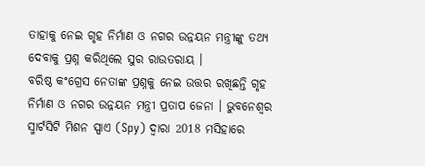ତାହାକୁ ନେଇ ଗୃହ ନିର୍ମାଣ ଓ ନଗର ଉନ୍ନୟନ ମନ୍ତ୍ରୀଙ୍କୁ ତଥ୍ୟ ଦେବାକୁ ପ୍ରଶ୍ନ କରିଥିଲେ ସୁର ରାଉତରାୟ ।
ବରିଷ୍ଠ କଂଗ୍ରେସ ନେତାଙ୍କ ପ୍ରଶ୍ନକୁ ନେଇ ଉତ୍ତର ରଖିଛନ୍ତି ଗୃହ ନିର୍ମାଣ ଓ ନଗର ଉନ୍ନୟନ ମନ୍ତ୍ରୀ ପ୍ରତାପ ଜେନା । ଭୁବନେଶ୍ବର ସ୍ମାର୍ଟସିଟି ମିଶନ ସ୍ପାଏ (Spy) ଦ୍ଵାରା 2018 ମସିହାରେ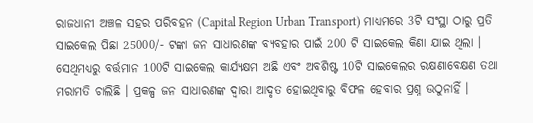ରାଜଧାନୀ ଅଞ୍ଚଳ ସହର ପରିବହନ (Capital Region Urban Transport) ମାଧ୍ୟମରେ 3ଟି ସଂସ୍ଥା ଠାରୁ ପ୍ରତି ସାଇକେଲ ପିଛା 25000/- ଟଙ୍କା ଜନ ସାଧାରଣଙ୍କ ବ୍ୟବହାର ପାଇଁ 200 ଟି ସାଇକେଲ କିଣା ଯାଇ ଥିଲା ।
ସେଥିମଧ୍ୟରୁ ବର୍ତ୍ତମାନ 100ଟି ସାଇକେଲ କାର୍ଯ୍ୟକ୍ଷମ ଅଛି ଏବଂ ଅବଶିଷ୍ଟ 10ଟି ସାଇକେଲର ରକ୍ଷଣାବେକ୍ଷଣ ତଥା ମରାମତି ଚାଲିଛି । ପ୍ରକଳ୍ପ ଜନ ସାଧାରଣଙ୍କ ଦ୍ଵାରା ଆଦୃତ ହୋଇଥିବାରୁ ବିଫଳ ହେବାର ପ୍ରଶ୍ନ ଉଠୁନାହିଁ ।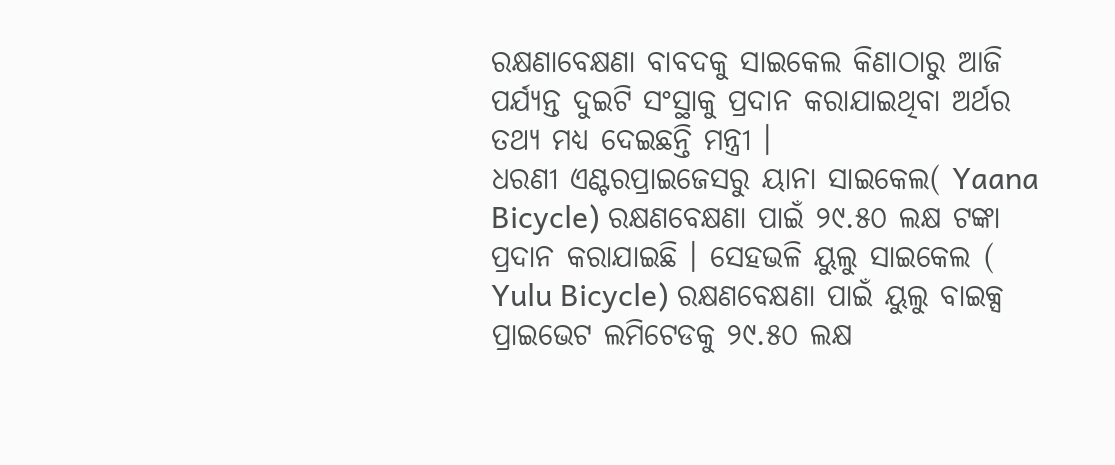ରକ୍ଷଣାବେକ୍ଷଣା ବାବଦକୁ ସାଇକେଲ କିଣାଠାରୁ ଆଜି ପର୍ଯ୍ୟନ୍ତ ଦୁଇଟି ସଂସ୍ଥାକୁ ପ୍ରଦାନ କରାଯାଇଥିବା ଅର୍ଥର ତଥ୍ୟ ମଧ୍ୟ ଦେଇଛନ୍ତି ମନ୍ତ୍ରୀ ।
ଧରଣୀ ଏଣ୍ଟରପ୍ରାଇଜେସରୁ ୟାନା ସାଇକେଲ( Yaana Bicycle) ରକ୍ଷଣବେକ୍ଷଣା ପାଇଁ ୨୯.୫୦ ଲକ୍ଷ ଟଙ୍କା ପ୍ରଦାନ କରାଯାଇଛି । ସେହଭଳି ୟୁଲୁ ସାଇକେଲ ( Yulu Bicycle) ରକ୍ଷଣବେକ୍ଷଣା ପାଇଁ ୟୁଲୁ ବାଇକ୍ସ ପ୍ରାଇଭେଟ ଲମିଟେଡକୁ ୨୯.୫୦ ଲକ୍ଷ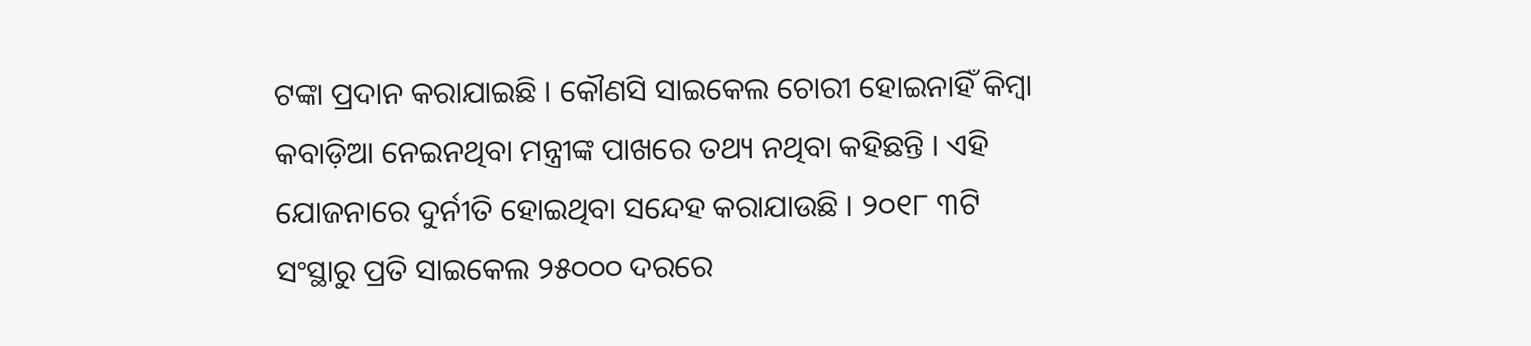ଟଙ୍କା ପ୍ରଦାନ କରାଯାଇଛି । କୌଣସି ସାଇକେଲ ଚୋରୀ ହୋଇନାହିଁ କିମ୍ବା କବାଡ଼ିଆ ନେଇନଥିବା ମନ୍ତ୍ରୀଙ୍କ ପାଖରେ ତଥ୍ୟ ନଥିବା କହିଛନ୍ତି । ଏହି ଯୋଜନାରେ ଦୁର୍ନୀତି ହୋଇଥିବା ସନ୍ଦେହ କରାଯାଉଛି । ୨୦୧୮ ୩ଟି ସଂସ୍ଥାରୁ ପ୍ରତି ସାଇକେଲ ୨୫୦୦୦ ଦରରେ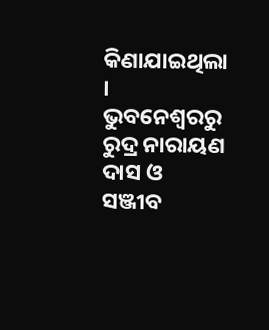କିଣାଯାଇଥିଲା ।
ଭୁବନେଶ୍ବରରୁ ରୁଦ୍ର ନାରାୟଣ ଦାସ ଓ ସଞ୍ଜୀବ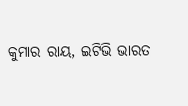କୁମାର ରାୟ, ଇଟିଭି ଭାରତ